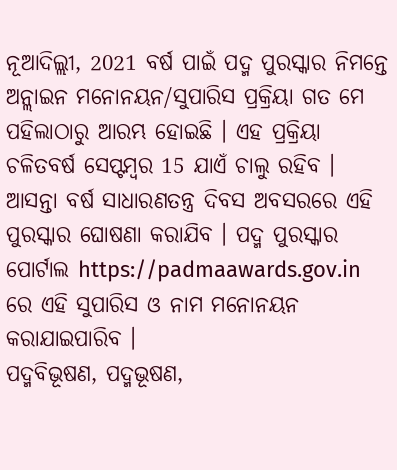ନୂଆଦିଲ୍ଲୀ, 2021 ବର୍ଷ ପାଇଁ ପଦ୍ମ ପୁରସ୍କାର ନିମନ୍ତେ ଅନ୍ଲାଇନ ମନୋନୟନ/ସୁପାରିସ ପ୍ରକ୍ରିୟା ଗତ ମେ ପହିଲାଠାରୁ ଆରମ୍ଭ ହୋଇଛି । ଏହ ପ୍ରକ୍ରିୟା ଚଳିତବର୍ଷ ସେପ୍ଟମ୍ବର 15 ଯାଏଁ ଚାଲୁ ରହିବ । ଆସନ୍ତା ବର୍ଷ ସାଧାରଣତନ୍ତ୍ର ଦିବସ ଅବସରରେ ଏହି ପୁରସ୍କାର ଘୋଷଣା କରାଯିବ । ପଦ୍ମ ପୁରସ୍କାର ପୋର୍ଟାଲ https://padmaawards.gov.in ରେ ଏହି ସୁପାରିସ ଓ ନାମ ମନୋନୟନ କରାଯାଇପାରିବ ।
ପଦ୍ମବିଭୂଷଣ, ପଦ୍ମଭୂଷଣ,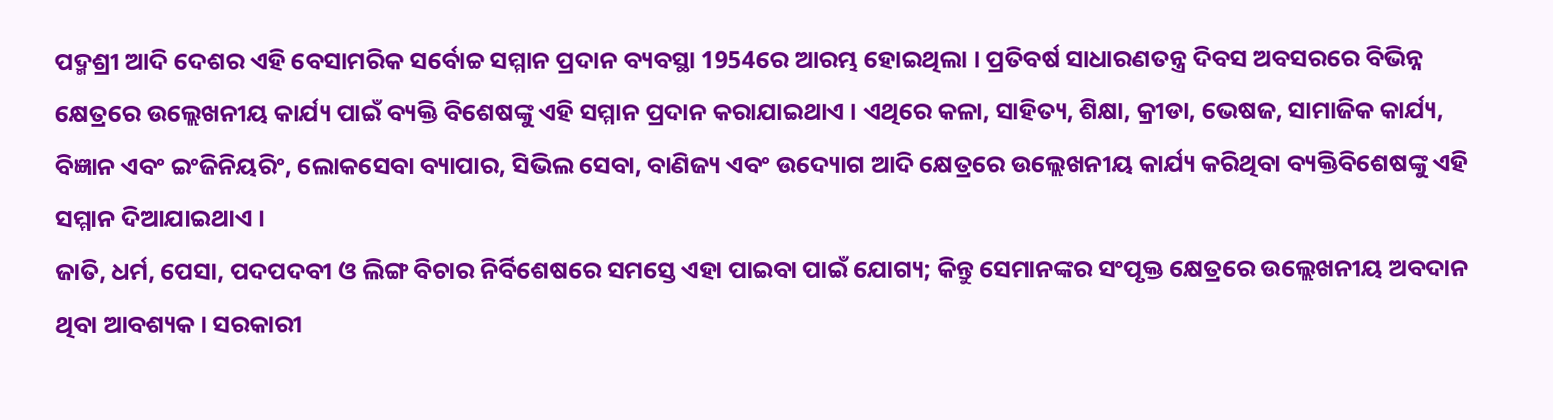ପଦ୍ମଶ୍ରୀ ଆଦି ଦେଶର ଏହି ବେସାମରିକ ସର୍ବୋଚ୍ଚ ସମ୍ମାନ ପ୍ରଦାନ ବ୍ୟବସ୍ଥା 1954ରେ ଆରମ୍ଭ ହୋଇଥିଲା । ପ୍ରତିବର୍ଷ ସାଧାରଣତନ୍ତ୍ର ଦିବସ ଅବସରରେ ବିଭିନ୍ନ କ୍ଷେତ୍ରରେ ଉଲ୍ଲେଖନୀୟ କାର୍ଯ୍ୟ ପାଇଁ ବ୍ୟକ୍ତି ବିଶେଷଙ୍କୁ ଏହି ସମ୍ମାନ ପ୍ରଦାନ କରାଯାଇଥାଏ । ଏଥିରେ କଳା, ସାହିତ୍ୟ, ଶିକ୍ଷା, କ୍ରୀଡା, ଭେଷଜ, ସାମାଜିକ କାର୍ଯ୍ୟ, ବିଜ୍ଞାନ ଏବଂ ଇଂଜିନିୟରିଂ, ଲୋକସେବା ବ୍ୟାପାର, ସିଭିଲ ସେବା, ବାଣିଜ୍ୟ ଏବଂ ଉଦ୍ୟୋଗ ଆଦି କ୍ଷେତ୍ରରେ ଉଲ୍ଲେଖନୀୟ କାର୍ଯ୍ୟ କରିଥିବା ବ୍ୟକ୍ତିବିଶେଷଙ୍କୁ ଏହି ସମ୍ମାନ ଦିଆଯାଇଥାଏ ।
ଜାତି, ଧର୍ମ, ପେସା, ପଦପଦବୀ ଓ ଲିଙ୍ଗ ବିଚାର ନିର୍ବିଶେଷରେ ସମସ୍ତେ ଏହା ପାଇବା ପାଇଁ ଯୋଗ୍ୟ; କିନ୍ତୁ ସେମାନଙ୍କର ସଂପୃକ୍ତ କ୍ଷେତ୍ରରେ ଉଲ୍ଲେଖନୀୟ ଅବଦାନ ଥିବା ଆବଶ୍ୟକ । ସରକାରୀ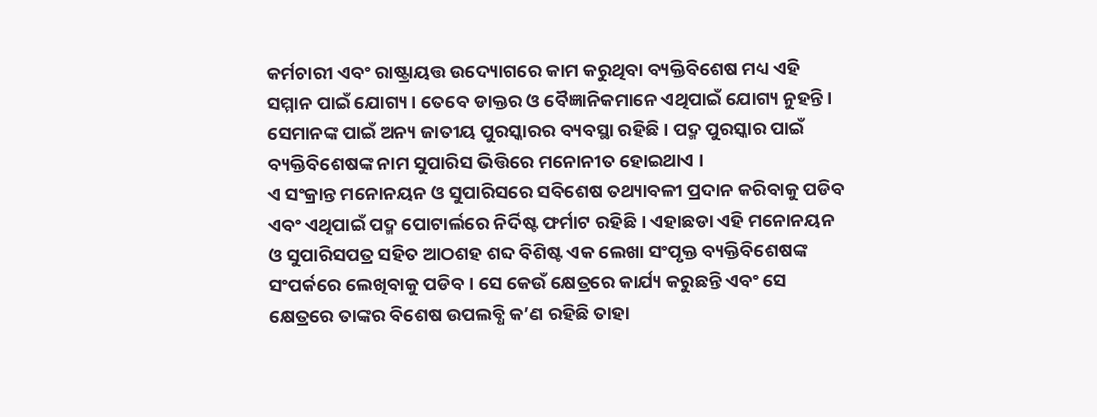କର୍ମଚାରୀ ଏବଂ ରାଷ୍ଟ୍ରାୟତ୍ତ ଉଦ୍ୟୋଗରେ କାମ କରୁଥିବା ବ୍ୟକ୍ତିବିଶେଷ ମଧ୍ୟ ଏହି ସମ୍ମାନ ପାଇଁ ଯୋଗ୍ୟ । ତେବେ ଡାକ୍ତର ଓ ବୈଜ୍ଞାନିକମାନେ ଏଥିପାଇଁ ଯୋଗ୍ୟ ନୁହନ୍ତି । ସେମାନଙ୍କ ପାଇଁ ଅନ୍ୟ ଜାତୀୟ ପୁରସ୍କାରର ବ୍ୟବସ୍ଥା ରହିଛି । ପଦ୍ମ ପୁରସ୍କାର ପାଇଁ ବ୍ୟକ୍ତିବିଶେଷଙ୍କ ନାମ ସୁପାରିସ ଭିତ୍ତିରେ ମନୋନୀତ ହୋଇଥାଏ ।
ଏ ସଂକ୍ରାନ୍ତ ମନୋନୟନ ଓ ସୁପାରିସରେ ସବିଶେଷ ତଥ୍ୟାବଳୀ ପ୍ରଦାନ କରିବାକୁ ପଡିବ ଏବଂ ଏଥିପାଇଁ ପଦ୍ମ ପୋଟାର୍ଲରେ ନିର୍ଦିଷ୍ଟ ଫର୍ମାଟ ରହିଛି । ଏହାଛଡା ଏହି ମନୋନୟନ ଓ ସୁପାରିସପତ୍ର ସହିତ ଆଠଶହ ଶବ୍ଦ ବିଶିଷ୍ଟ ଏକ ଲେଖା ସଂପୃକ୍ତ ବ୍ୟକ୍ତିବିଶେଷଙ୍କ ସଂପର୍କରେ ଲେଖିବାକୁ ପଡିବ । ସେ କେଉଁ କ୍ଷେତ୍ରରେ କାର୍ଯ୍ୟ କରୁଛନ୍ତି ଏବଂ ସେ କ୍ଷେତ୍ରରେ ତାଙ୍କର ବିଶେଷ ଉପଲବ୍ଧି କ’ଣ ରହିଛି ତାହା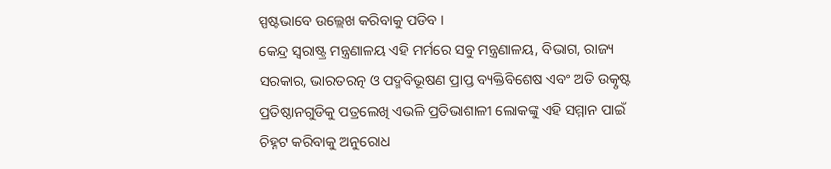ସ୍ପଷ୍ଟଭାବେ ଉଲ୍ଲେଖ କରିବାକୁ ପଡିବ ।
କେନ୍ଦ୍ର ସ୍ୱରାଷ୍ଟ୍ର ମନ୍ତ୍ରଣାଳୟ ଏହି ମର୍ମରେ ସବୁ ମନ୍ତ୍ରଣାଳୟ, ବିଭାଗ, ରାଜ୍ୟ ସରକାର, ଭାରତରତ୍ନ ଓ ପଦ୍ମବିଭୂଷଣ ପ୍ରାପ୍ତ ବ୍ୟକ୍ତିବିଶେଷ ଏବଂ ଅତି ଉତ୍କୃଷ୍ଟ ପ୍ରତିଷ୍ଠାନଗୁଡିକୁ ପତ୍ରଲେଖି ଏଭଳି ପ୍ରତିଭାଶାଳୀ ଲୋକଙ୍କୁ ଏହି ସମ୍ମାନ ପାଇଁ ଚିହ୍ନଟ କରିବାକୁ ଅନୁରୋଧ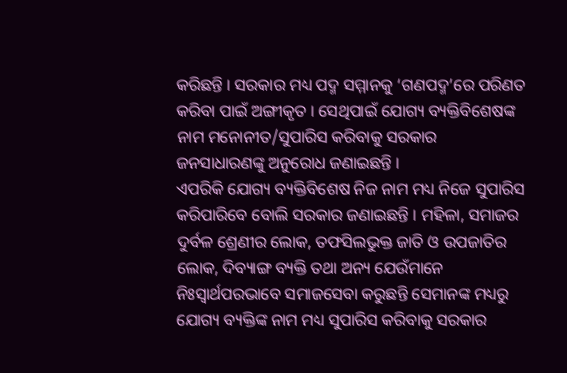କରିଛନ୍ତି । ସରକାର ମଧ୍ୟ ପଦ୍ମ ସମ୍ମାନକୁ ‘ଗଣପଦ୍ମ’ରେ ପରିଣତ କରିବା ପାଇଁ ଅଙ୍ଗୀକୃତ । ସେଥିପାଇଁ ଯୋଗ୍ୟ ବ୍ୟକ୍ତିବିଶେଷଙ୍କ ନାମ ମନୋନୀତ/ସୁପାରିସ କରିବାକୁ ସରକାର ଜନସାଧାରଣଙ୍କୁ ଅନୁରୋଧ ଜଣାଇଛନ୍ତି ।
ଏପରିକି ଯୋଗ୍ୟ ବ୍ୟକ୍ତିବିଶେଷ ନିଜ ନାମ ମଧ୍ୟ ନିଜେ ସୁପାରିସ କରିପାରିବେ ବୋଲି ସରକାର ଜଣାଇଛନ୍ତି । ମହିଳା, ସମାଜର ଦୁର୍ବଳ ଶ୍ରେଣୀର ଲୋକ, ତଫସିଲଭୁକ୍ତ ଜାତି ଓ ଉପଜାତିର ଲୋକ, ଦିବ୍ୟାଙ୍ଗ ବ୍ୟକ୍ତି ତଥା ଅନ୍ୟ ଯେଉଁମାନେ ନିଃସ୍ୱାର୍ଥପରଭାବେ ସମାଜସେବା କରୁଛନ୍ତି ସେମାନଙ୍କ ମଧ୍ୟରୁ ଯୋଗ୍ୟ ବ୍ୟକ୍ତିଙ୍କ ନାମ ମଧ୍ୟ ସୁପାରିସ କରିବାକୁ ସରକାର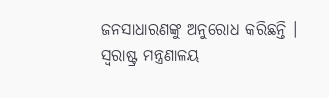ଜନସାଧାରଣଙ୍କୁ ଅନୁରୋଧ କରିଛନ୍ତି ।
ସ୍ୱରାଷ୍ଟ୍ର ମନ୍ତ୍ରଣାଳୟ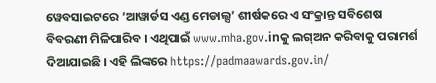ୱେବସାଇଟରେ ‘ଆୱାର୍ଡସ ଏଣ୍ଡ ମେଡାଲ୍ସ’ ଶୀର୍ଷକରେ ଏ ସଂକ୍ରାନ୍ତ ସବିଶେଷ ବିବରଣୀ ମିଳିପାରିବ । ଏଥିପାଇଁ www.mha.gov.inକୁ ଲଗ୍ଅନ କରିବାକୁ ପରାମର୍ଶ ଦିଆଯାଇଛି । ଏହି ଲିଙ୍କରେ https://padmaawards.gov.in/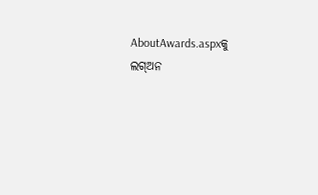AboutAwards.aspxକୁ ଲଗ୍ଅନ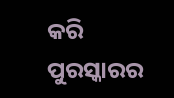କରି ପୁରସ୍କାରର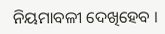ନିୟମାବଳୀ ଦେଖିହେବ ।